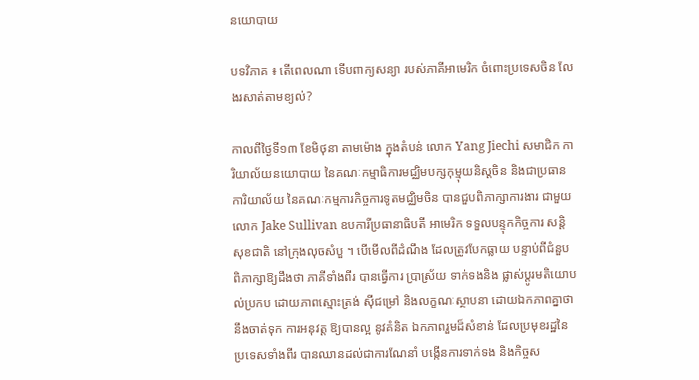នយោបាយ

បទវិភាគ ៖ តើពេលណា ទើបពាក្យសន្យា របស់ភាគីអាមេរិក ចំពោះប្រទេសចិន លែងរសាត់តាមខ្យល់?

កាលពីថ្ងៃទី១៣ ខែមិថុនា តាមម៉ោង ក្នុងតំបន់ លោក Yang Jiechi សមាជិក ការិយាល័យនយោបាយ នៃគណៈកម្មាធិការមជ្ឈិមបក្សកុម្មុយនិស្តចិន និងជាប្រធាន ការិយាល័យ នៃគណៈកម្មការកិច្ចការទូតមជ្ឈិមចិន បានជួបពិភាក្សាការងារ ជាមួយលោក Jake Sullivan ឧបការីប្រធានាធិបតី អាមេរិក ទទួលបន្ទុកកិច្ចការ សន្តិសុខជាតិ នៅក្រុងលុចសំបួ ។ បើមើលពីដំណឹង ដែលត្រូវបែកធ្លាយ បន្ទាប់ពីជំនួបពិភាក្សាឱ្យដឹងថា ភាគីទាំងពីរ បានធ្វើការ ប្រាស្រ័យ ទាក់ទងនិង ផ្លាស់ប្តូរមតិយោបល់ប្រកប ដោយភាពស្មោះត្រង់ ស៊ីជម្រៅ និងលក្ខណៈស្ថាបនា ដោយឯកភាពគ្នាថា នឹងចាត់ទុក ការអនុវត្ត ឱ្យបានល្អ នូវគំនិត ឯកភាពរួមដ៏សំខាន់ ដែលប្រមុខរដ្ឋនៃប្រទេសទាំងពីរ បានឈានដល់ជាការណែនាំ បង្កើនការទាក់ទង និងកិច្ចស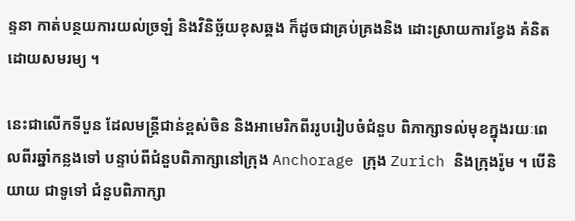ន្ទនា កាត់បន្ថយការយល់ច្រឡំ និងវិនិច្ឆ័យខុសឆ្គង ក៏ដូចជាគ្រប់គ្រងនិង ដោះស្រាយការខ្វែង គំនិតដោយសមរម្យ ។

នេះជាលើកទីបួន ដែលមន្ត្រីជាន់ខ្ពស់ចិន និងអាមេរិកពីររូបរៀបចំជំនួប ពិភាក្សាទល់មុខក្នុងរយៈពេលពីរឆ្នាំកន្លងទៅ បន្ទាប់ពីជំនួបពិភាក្សានៅក្រុង Anchorage ក្រុង Zurich និងក្រុងរ៉ូម ។ បើនិយាយ ជាទូទៅ ជំនួបពិភាក្សា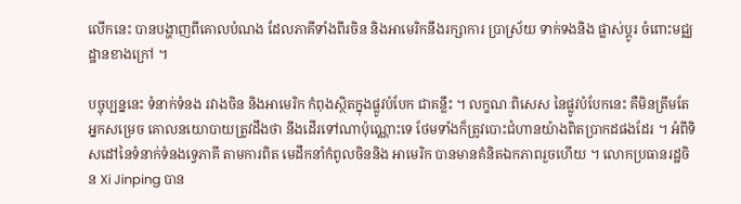លើកនេះ បានបង្ហាញពីគោលបំណង ដែលភាគីទាំងពីរចិន និងអាមេរិកនឹងរក្សាការ ប្រាស្រ័យ ទាក់ទងនិង ផ្លាស់ប្តូរ ចំពោះមជ្ឈដ្ឋានខាងក្រៅ ។

បច្ចុប្បន្ននេះ ទំនាក់ទំនង រវាងចិន និងអាមេរិក កំពុងស្ថិតក្នុងផ្លូវបំបែក ជាគន្លឹះ ។ លក្ខណៈពិសេស នៃផ្លូវបំបែកនេះ គឺមិនត្រឹមតែអ្នកសម្រេច គោលនយោបាយត្រូវដឹងថា នឹងដើរទៅណាប៉ុណ្ណោះទេ ថែមទាំងក៏ត្រូវបោះជំហានយ៉ាងពិតប្រាកដផងដែរ ។ អំពីទិសដៅនៃទំនាក់ទំនងទ្វេភាគី តាមការពិត មេដឹកនាំកំពូលចិននិង អាមេរិក បានមានគំនិតឯកភាពរួចហើយ ។ លោកប្រធានរដ្ឋចិន Xi Jinping បាន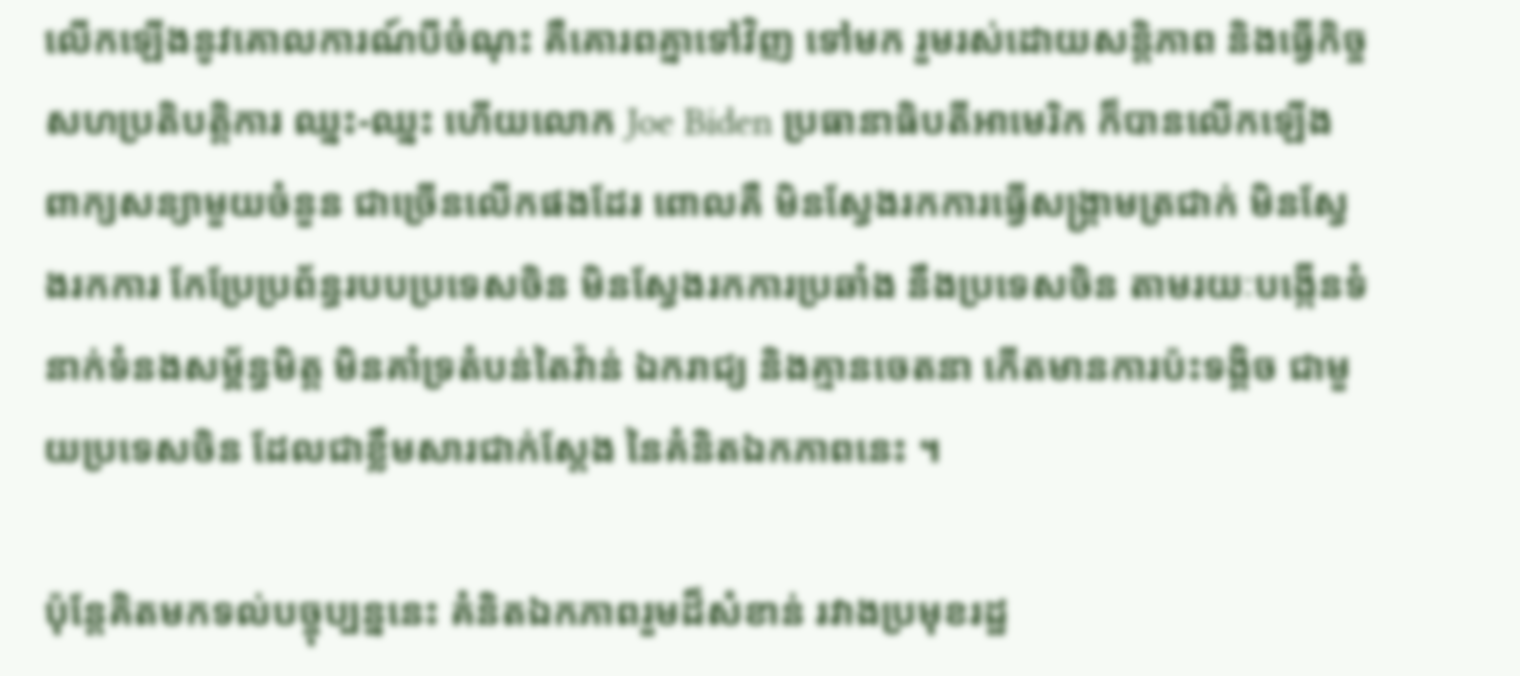លើកឡើងនូវគោលការណ៍បីចំណុះ គឺគោរពគ្នាទៅវិញ ទៅមក រួមរស់ដោយសន្តិភាព និងធ្វើកិច្ចសហប្រតិបត្តិការ ឈ្នះ-ឈ្នះ ហើយលោក Joe Biden ប្រធានាធិបតីអាមេរិក ក៏បានលើកឡើង ពាក្យសន្យាមួយចំនួន ជាច្រើនលើកផងដែរ ពោលគឺ មិនស្វែងរកការធ្វើសង្គ្រាមត្រជាក់ មិនស្វែងរកការ កែប្រែប្រព័ន្ធរបបប្រទេសចិន មិនស្វែងរកការប្រឆាំង នឹងប្រទេសចិន តាមរយៈបង្កើនទំនាក់ទំនងសម្ព័ន្ធមិត្ត មិនគាំទ្រតំបន់តៃវ៉ាន់ ឯករាជ្យ និងគ្មានចេតនា កើតមានការប៉ះទង្គិច ជាមួយប្រទេសចិន ដែលជាខ្លឹមសារជាក់ស្តែង នៃគំនិតឯកភាពនេះ ។

ប៉ុន្តែគិតមកទល់បច្ចុប្បន្ននេះ គំនិតឯកភាពរួមដ៏សំខាន់ រវាងប្រមុខរដ្ឋ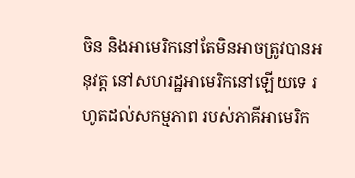ចិន និងអាមេរិកនៅតែមិនអាចត្រូវបានអនុវត្ត នៅសហរដ្ឋអាមេរិកនៅឡើយទេ រហូតដល់សកម្មភាព របស់ភាគីអាមេរិក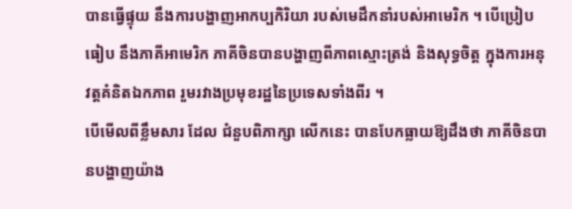បានធ្វើផ្ទុយ នឹងការបង្ហាញអាកប្បកិរិយា របស់មេដឹកនាំរបស់អាមេរិក ។ បើប្រៀបធៀប នឹងភាគីអាមេរិក ភាគីចិនបានបង្ហាញពីភាពស្មោះត្រង់ និងសុទ្ធចិត្ត ក្នុងការអនុវត្តគំនិតឯកភាព រួមរវាងប្រមុខរដ្ឋនៃប្រទេសទាំងពីរ ។
បើមើលពីខ្លឹមសារ ដែល ជំនួបពិភាក្សា លើកនេះ បានបែកធ្លាយឱ្យដឹងថា ភាគីចិនបានបង្ហាញយ៉ាង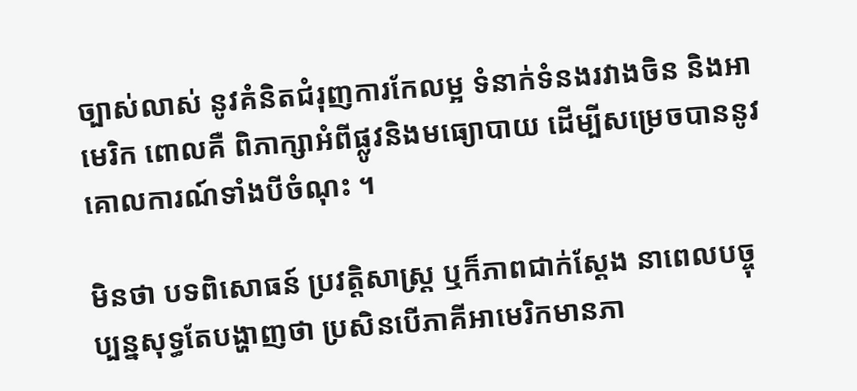ច្បាស់លាស់ នូវគំនិតជំរុញការកែលម្អ ទំនាក់ទំនងរវាងចិន និងអាមេរិក ពោលគឺ ពិភាក្សាអំពីផ្លូវនិងមធ្យោបាយ ដើម្បីសម្រេចបាននូវ គោលការណ៍ទាំងបីចំណុះ ។

មិនថា បទពិសោធន៍ ប្រវត្តិសាស្ត្រ ឬក៏ភាពជាក់ស្តែង នាពេលបច្ចុប្បន្នសុទ្ធតែបង្ហាញថា ប្រសិនបើភាគីអាមេរិកមានភា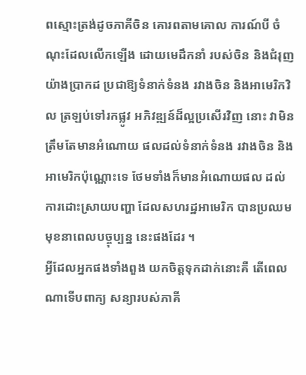ពស្មោះត្រង់ដូចភាគីចិន គោរពតាមគោល ការណ៍បី ចំណុះដែលលើកឡើង ដោយមេដឹកនាំ របស់ចិន និងជំរុញយ៉ាងប្រាកដ ប្រជាឱ្យទំនាក់ទំនង រវាងចិន និងអាមេរិកវិល ត្រឡប់ទៅរកផ្លូវ អភិវឌ្ឍន៍ដ៏ល្អប្រសើរវិញ នោះ វាមិនត្រឹមតែមានអំណោយ ផលដល់ទំនាក់ទំនង រវាងចិន និងអាមេរិកប៉ុណ្ណោះទេ ថែមទាំងក៏មានអំណោយផល ដល់ការដោះស្រាយបញ្ហា ដែលសហរដ្ឋអាមេរិក បានប្រឈមមុខនាពេលបច្ចុប្បន្ន នេះផងដែរ ។
អ្វីដែលអ្នកផងទាំងពួង យកចិត្តទុកដាក់នោះគឺ តើពេលណាទើបពាក្យ សន្យារបស់ភាគី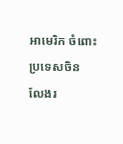អាមេរិក ចំពោះប្រទេសចិន លែងរ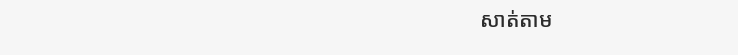សាត់តាម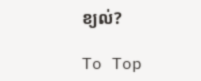ខ្យល់?

To Top